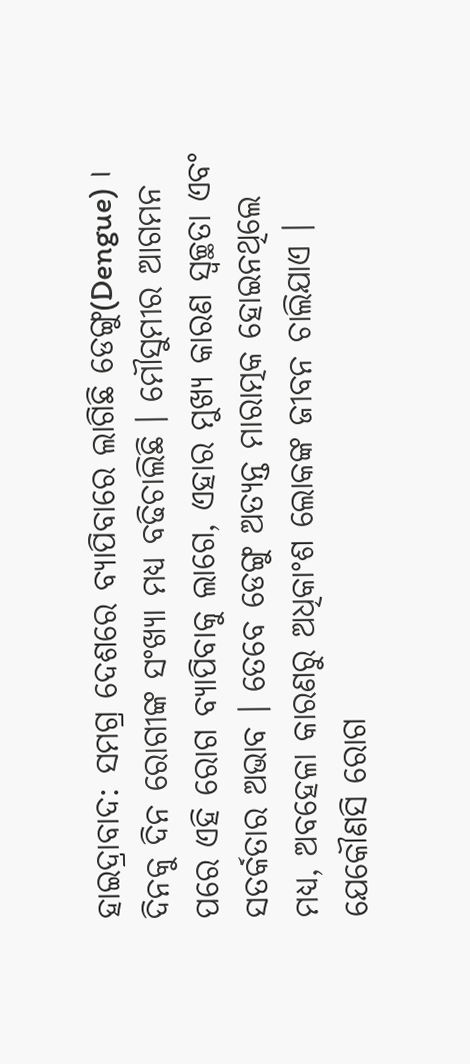ହାଇଦ୍ରାବାଦ: ସମଗ୍ର ଦେଶରେ ବ୍ୟାପିବାରେ ଲାଗିଛି ଡେଙ୍ଗୁ(Dengue) । ଦିନକୁ ଦିନ ରୋଗୀଙ୍କ ସଂଖ୍ୟା ମଧ୍ୟ ବଢିଚାଲିଛି । ମୌସୁମୀର ଆଗମନ ପରେ ଏହି ରୋଗ ବ୍ୟାପିବାକୁ ଲାଗେ, ଏହାର ମୁଖ୍ୟ କାରଣ ସ୍ବଚ୍ଛତା ଏବଂ ସତର୍କତାର ଅଭାବ । ତେବେ ଡେଙ୍ଗୁ ଅତ୍ୟନ୍ତ ମାରାତ୍ମକ ହୋଇନଥିଲେ ମଧ୍ୟ, ଅବହେଳା କାରଣରୁ ଅଧିକାଂଶ ଲୋକଙ୍କ ଜୀବନ ଚାଲିଯାଏ । ଯେକୌଣସି ରୋଗ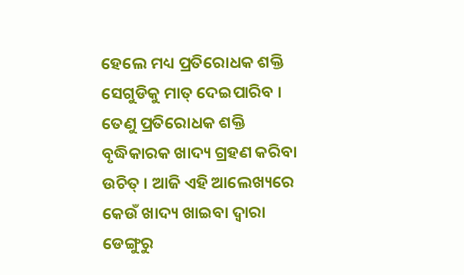ହେଲେ ମଧ୍ୟ ପ୍ରତିରୋଧକ ଶକ୍ତି ସେଗୁଡିକୁ ମାତ୍ ଦେଇପାରିବ ।
ତେଣୁ ପ୍ରତିରୋଧକ ଶକ୍ତି ବୃଦ୍ଧିକାରକ ଖାଦ୍ୟ ଗ୍ରହଣ କରିବା ଉଚିତ୍ । ଆଜି ଏହି ଆଲେଖ୍ୟରେ କେଉଁ ଖାଦ୍ୟ ଖାଇବା ଦ୍ବାରା ଡେଙ୍ଗୁରୁ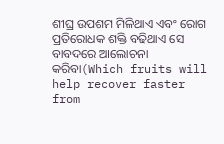ଶୀଘ୍ର ଉପଶମ ମିଳିଥାଏ ଏବଂ ରୋଗ ପ୍ରତିରୋଧକ ଶକ୍ତି ବଢିଥାଏ ସେ ବାବଦରେ ଆଲୋଚନା କରିବା(Which fruits will help recover faster from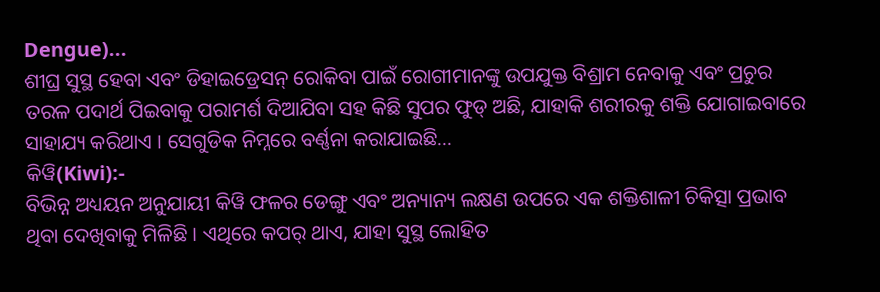Dengue)...
ଶୀଘ୍ର ସୁସ୍ଥ ହେବା ଏବଂ ଡିହାଇଡ୍ରେସନ୍ ରୋକିବା ପାଇଁ ରୋଗୀମାନଙ୍କୁ ଉପଯୁକ୍ତ ବିଶ୍ରାମ ନେବାକୁ ଏବଂ ପ୍ରଚୁର ତରଳ ପଦାର୍ଥ ପିଇବାକୁ ପରାମର୍ଶ ଦିଆଯିବା ସହ କିଛି ସୁପର ଫୁଡ୍ ଅଛି, ଯାହାକି ଶରୀରକୁ ଶକ୍ତି ଯୋଗାଇବାରେ ସାହାଯ୍ୟ କରିଥାଏ । ସେଗୁଡିକ ନିମ୍ନରେ ବର୍ଣ୍ଣନା କରାଯାଇଛି...
କିୱି(Kiwi):-
ବିଭିନ୍ନ ଅଧ୍ୟୟନ ଅନୁଯାୟୀ କିୱି ଫଳର ଡେଙ୍ଗୁ ଏବଂ ଅନ୍ୟାନ୍ୟ ଲକ୍ଷଣ ଉପରେ ଏକ ଶକ୍ତିଶାଳୀ ଚିକିତ୍ସା ପ୍ରଭାବ ଥିବା ଦେଖିବାକୁ ମିଳିଛି । ଏଥିରେ କପର୍ ଥାଏ, ଯାହା ସୁସ୍ଥ ଲୋହିତ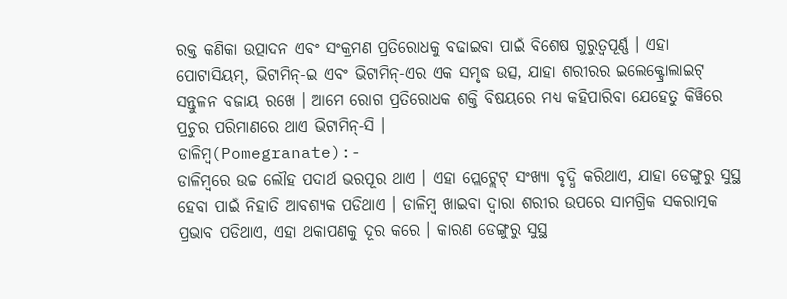ରକ୍ତ କଣିକା ଉତ୍ପାଦନ ଏବଂ ସଂକ୍ରମଣ ପ୍ରତିରୋଧକୁ ବଢାଇବା ପାଇଁ ବିଶେଷ ଗୁରୁତ୍ୱପୂର୍ଣ୍ଣ । ଏହା ପୋଟାସିୟମ୍, ଭିଟାମିନ୍-ଇ ଏବଂ ଭିଟାମିନ୍-ଏର ଏକ ସମୃଦ୍ଧ ଉତ୍ସ, ଯାହା ଶରୀରର ଇଲେକ୍ଟ୍ରୋଲାଇଟ୍ ସନ୍ତୁଳନ ବଜାୟ ରଖେ । ଆମେ ରୋଗ ପ୍ରତିରୋଧକ ଶକ୍ତି ବିଷୟରେ ମଧ୍ୟ କହିପାରିବା ଯେହେତୁ କିୱିରେ ପ୍ରଚୁର ପରିମାଣରେ ଥାଏ ଭିଟାମିନ୍-ସି ।
ଡାଳିମ୍ବ(Pomegranate):-
ଡାଳିମ୍ବରେ ଉଚ୍ଚ ଲୌହ ପଦାର୍ଥ ଭରପୂର ଥାଏ । ଏହା ପ୍ଲେଟ୍ଲେଟ୍ ସଂଖ୍ୟା ବୃଦ୍ଧି କରିଥାଏ, ଯାହା ଡେଙ୍ଗୁରୁ ସୁସ୍ଥ ହେବା ପାଇଁ ନିହାତି ଆବଶ୍ୟକ ପଡିଥାଏ । ଡାଳିମ୍ବ ଖାଇବା ଦ୍ବାରା ଶରୀର ଉପରେ ସାମଗ୍ରିକ ସକରାତ୍ମକ ପ୍ରଭାବ ପଡିଥାଏ, ଏହା ଥକାପଣକୁ ଦୂର କରେ । କାରଣ ଡେଙ୍ଗୁରୁ ସୁସ୍ଥ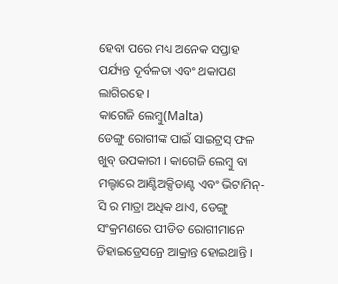ହେବା ପରେ ମଧ୍ୟ ଅନେକ ସପ୍ତାହ ପର୍ଯ୍ୟନ୍ତ ଦୂର୍ବଳତା ଏବଂ ଥକାପଣ ଲାଗିରହେ ।
କାଗେଜି ଲେମ୍ବୁ(Malta)
ଡେଙ୍ଗୁ ରୋଗୀଙ୍କ ପାଇଁ ସାଇଟ୍ରସ୍ ଫଳ ଖୁବ୍ ଉପକାରୀ । କାଗେଜି ଲେମ୍ବୁ ବା ମଲ୍ଟାରେ ଆଣ୍ଟିଅକ୍ସିଡାଣ୍ଟ ଏବଂ ଭିଟାମିନ୍-ସି ର ମାତ୍ରା ଅଧିକ ଥାଏ, ଡେଙ୍ଗୁ ସଂକ୍ରମଣରେ ପୀଡିତ ରୋଗୀମାନେ ଡିହାଇଡ୍ରେସନ୍ରେ ଆକ୍ରାନ୍ତ ହୋଇଥାନ୍ତି ।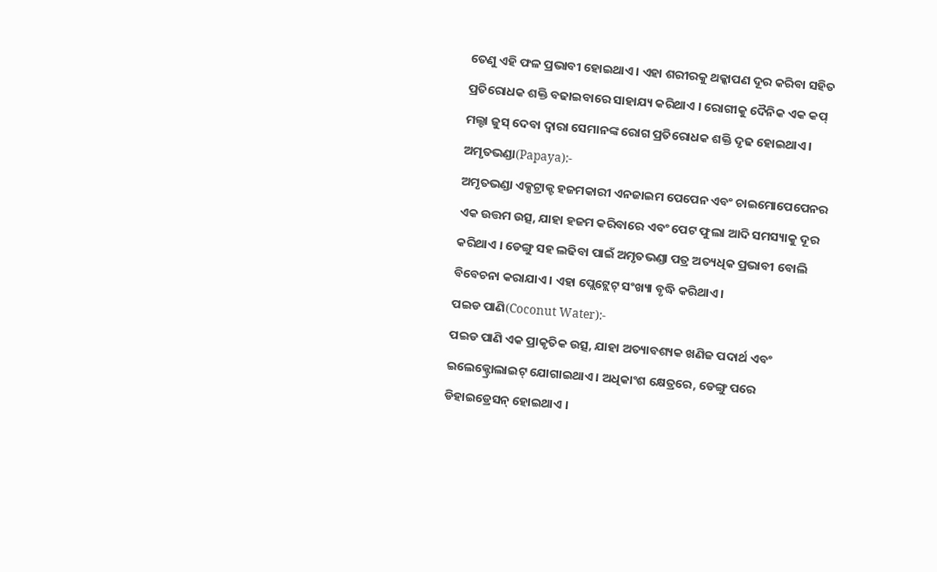ତେଣୁ ଏହି ଫଳ ପ୍ରଭାବୀ ହୋଇଥାଏ । ଏହା ଶରୀରକୁ ଥକ୍କାପଣ ଦୂର କରିବା ସହିତ ପ୍ରତିରୋଧକ ଶକ୍ତି ବଢାଇବାରେ ସାହାଯ୍ୟ କରିଥାଏ । ରୋଗୀକୁ ଦୈନିକ ଏକ କପ୍ ମଲ୍ଟା ଜୁସ୍ ଦେବା ଦ୍ବାରା ସେମାନଙ୍କ ରୋଗ ପ୍ରତିରୋଧକ ଶକ୍ତି ଦୃଢ ହୋଇଥାଏ ।
ଅମୃତଭଣ୍ଡା(Papaya):-
ଅମୃତଭଣ୍ଡା ଏକ୍ସଟ୍ରାକ୍ଟ ହଜମକାରୀ ଏନଜାଇମ ପେପେନ ଏବଂ ଚାଇମୋପେପେନର ଏକ ଉତ୍ତମ ଉତ୍ସ, ଯାହା ହଜମ କରିବାରେ ଏବଂ ପେଟ ଫୁଲା ଆଦି ସମସ୍ୟାକୁ ଦୂର କରିଥାଏ । ଡେଙ୍ଗୁ ସହ ଲଢିବା ପାଇଁ ଅମୃତଭଣ୍ଡା ପତ୍ର ଅତ୍ୟଧିକ ପ୍ରଭାବୀ ବୋଲି ବିବେଚନା କରାଯାଏ । ଏହା ପ୍ଲେଟ୍ଲେଟ୍ ସଂଖ୍ୟା ବୃଦ୍ଧି କରିଥାଏ ।
ପଇଡ ପାଣି(Coconut Water):-
ପଇଡ ପାଣି ଏକ ପ୍ରାକୃତିକ ଉତ୍ସ, ଯାହା ଅତ୍ୟାବଶ୍ୟକ ଖଣିଜ ପଦାର୍ଥ ଏବଂ ଇଲେକ୍ଟ୍ରୋଲାଇଟ୍ ଯୋଗାଇଥାଏ । ଅଧିକାଂଶ କ୍ଷେତ୍ରରେ, ଡେଙ୍ଗୁ ପରେ ଡିହାଇଡ୍ରେସନ୍ ହୋଇଥାଏ ।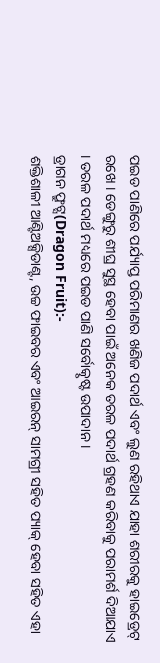ପଇଡ ପାଣିରେ ପର୍ଯ୍ୟାପ୍ତ ପରିମାଣର ଖଣିଜ ପଦାର୍ଥ ଏବଂ ଲୁଣ ରହିଥାଏ ଯାହା ଶରୀରକୁ ହାଇଡ୍ରେଟ୍ ରଖେ । ଡେଙ୍ଗୁରୁ ଶୀଘ୍ର ସୁସ୍ଥ ହେବା ପାଇଁ ଅନେକ ତରଳ ପଦାର୍ଥ ଗ୍ରହଣ କରିବାକୁ ପରାମର୍ଶ ଦିଆଯାଏ । ତରଳ ପଦାର୍ଥ ମଧ୍ୟରେ ପଇଡ ପାଣି ସର୍ବୋତ୍କୃଷ୍ଟ ଉପାଦାନ ।
ଡ୍ରାଗନ ଫ୍ରୁଟ୍ସ(Dragon Fruit):-
ଶକ୍ତିଶାଳୀ ଆଣ୍ଟିଅକ୍ସିଡାଣ୍ଟ, ଉଚ୍ଚ ଫାଇବର ଏବଂ ଆଇରନ୍ ସାମଗ୍ରୀ ସହିତ ପ୍ୟାକ୍ ହେବା ସହିତ ଏହା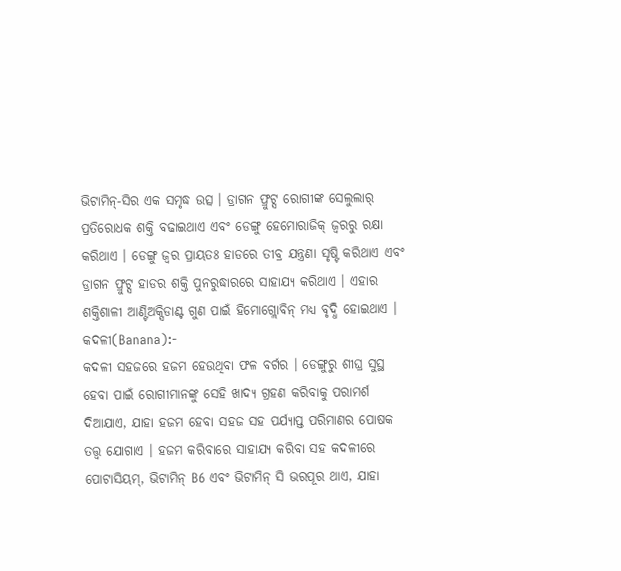ଭିଟାମିନ୍-ସିର ଏକ ସମୃଦ୍ଧ ଉତ୍ସ । ଡ୍ରାଗନ ଫ୍ରୁଟ୍ସ ରୋଗୀଙ୍କ ସେଲୁଲାର୍ ପ୍ରତିରୋଧକ ଶକ୍ତି ବଢାଇଥାଏ ଏବଂ ଡେଙ୍ଗୁ ହେମୋରାଜିକ୍ ଜ୍ୱରରୁ ରକ୍ଷା କରିଥାଏ । ଡେଙ୍ଗୁ ଜ୍ୱର ପ୍ରାୟତଃ ହାଡରେ ତୀବ୍ର ଯନ୍ତ୍ରଣା ସୃଷ୍ଟି କରିଥାଏ ଏବଂ ଡ୍ରାଗନ ଫ୍ରୁଟ୍ସ ହାଡର ଶକ୍ତି ପୁନରୁଦ୍ଧାରରେ ସାହାଯ୍ୟ କରିଥାଏ । ଏହାର ଶକ୍ତିଶାଳୀ ଆଣ୍ଟିଅକ୍ସିଡାଣ୍ଟ ଗୁଣ ପାଇଁ ହିମୋଗ୍ଲୋବିନ୍ ମଧ୍ୟ ବୃଦ୍ଧି ହୋଇଥାଏ ।
କଦଳୀ(Banana):-
କଦଳୀ ସହଜରେ ହଜମ ହେଉଥିବା ଫଳ ବର୍ଗର । ଡେଙ୍ଗୁରୁ ଶୀଘ୍ର ସୁସ୍ଥ ହେବା ପାଇଁ ରୋଗୀମାନଙ୍କୁ ସେହି ଖାଦ୍ୟ ଗ୍ରହଣ କରିବାକୁ ପରାମର୍ଶ ଦିଆଯାଏ, ଯାହା ହଜମ ହେବା ସହଜ ସହ ପର୍ଯ୍ୟାପ୍ତ ପରିମାଣର ପୋଷକ ତତ୍ତ୍ୱ ଯୋଗାଏ । ହଜମ କରିବାରେ ସାହାଯ୍ୟ କରିବା ସହ କଦଳୀରେ ପୋଟାସିୟମ୍, ଭିଟାମିନ୍ B6 ଏବଂ ଭିଟାମିନ୍ ସି ଭରପୂର ଥାଏ, ଯାହା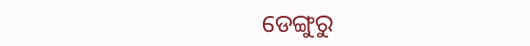ଡେଙ୍ଗୁରୁ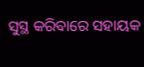ସୁସ୍ଥ କରିବାରେ ସହାୟକ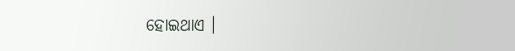ହୋଇଥାଏ ।